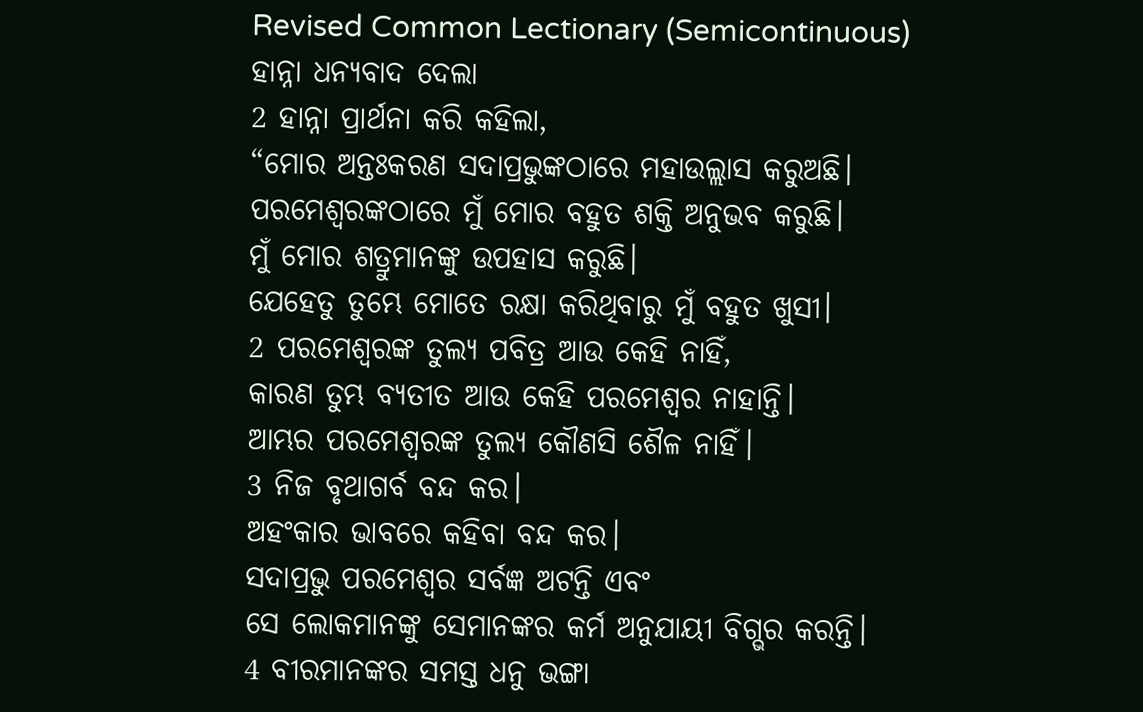Revised Common Lectionary (Semicontinuous)
ହାନ୍ନା ଧନ୍ୟବାଦ ଦେଲା
2 ହାନ୍ନା ପ୍ରାର୍ଥନା କରି କହିଲା,
“ମୋର ଅନ୍ତଃକରଣ ସଦାପ୍ରଭୁଙ୍କଠାରେ ମହାଉଲ୍ଲାସ କରୁଅଛି।
ପରମେଶ୍ୱରଙ୍କଠାରେ ମୁଁ ମୋର ବହୁତ ଶକ୍ତି ଅନୁଭବ କରୁଛି।
ମୁଁ ମୋର ଶତ୍ରୁମାନଙ୍କୁ ଉପହାସ କରୁଛି।
ଯେହେତୁ ତୁମ୍ଭେ ମୋତେ ରକ୍ଷା କରିଥିବାରୁ ମୁଁ ବହୁତ ଖୁସୀ।
2 ପରମେଶ୍ୱରଙ୍କ ତୁଲ୍ୟ ପବିତ୍ର ଆଉ କେହି ନାହିଁ,
କାରଣ ତୁମ୍ଭ ବ୍ୟତୀତ ଆଉ କେହି ପରମେଶ୍ୱର ନାହାନ୍ତି।
ଆମ୍ଭର ପରମେଶ୍ୱରଙ୍କ ତୁଲ୍ୟ କୌଣସି ଶୈଳ ନାହିଁ।
3 ନିଜ ବୃଥାଗର୍ବ ବନ୍ଦ କର।
ଅହଂକାର ଭାବରେ କହିବା ବନ୍ଦ କର।
ସଦାପ୍ରଭୁ ପରମେଶ୍ୱର ସର୍ବଜ୍ଞ ଅଟନ୍ତି ଏବଂ
ସେ ଲୋକମାନଙ୍କୁ ସେମାନଙ୍କର କର୍ମ ଅନୁଯାୟୀ ବିଗ୍ଭର କରନ୍ତି।
4 ବୀରମାନଙ୍କର ସମସ୍ତ ଧନୁ ଭଙ୍ଗା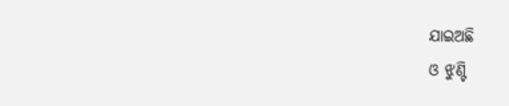ଯାଇଅଛି
ଓ ଝୁଣ୍ଟି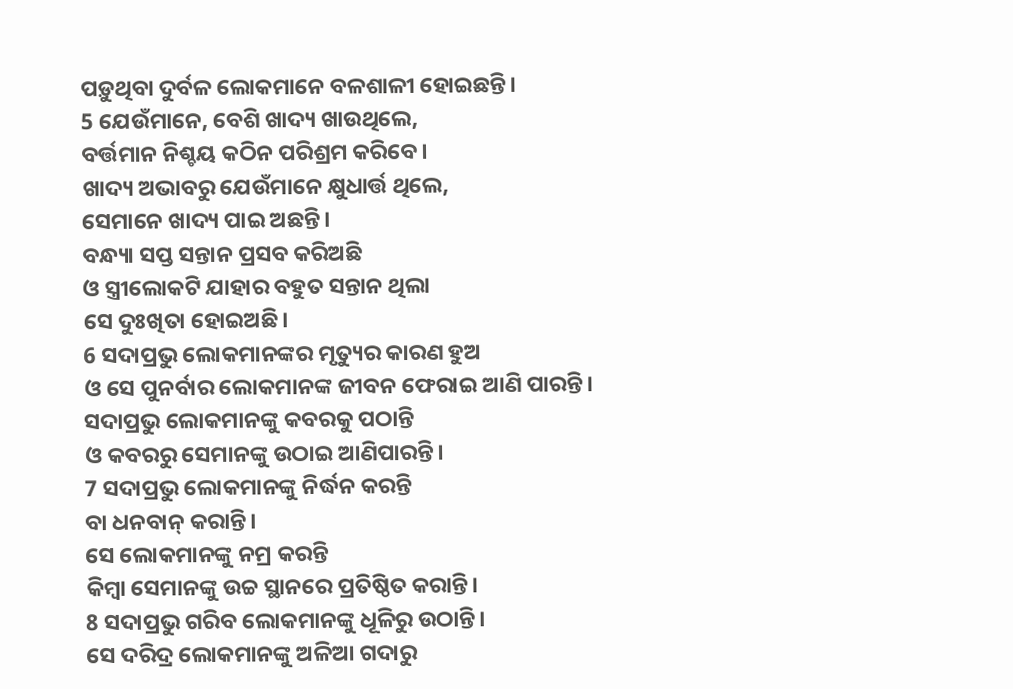ପଡ଼ୁଥିବା ଦୁର୍ବଳ ଲୋକମାନେ ବଳଶାଳୀ ହୋଇଛନ୍ତି।
5 ଯେଉଁମାନେ, ବେଶି ଖାଦ୍ୟ ଖାଉଥିଲେ,
ବର୍ତ୍ତମାନ ନିଶ୍ଚୟ କଠିନ ପରିଶ୍ରମ କରିବେ।
ଖାଦ୍ୟ ଅଭାବରୁ ଯେଉଁମାନେ କ୍ଷୁଧାର୍ତ୍ତ ଥିଲେ,
ସେମାନେ ଖାଦ୍ୟ ପାଇ ଅଛନ୍ତି।
ବନ୍ଧ୍ୟା ସପ୍ତ ସନ୍ତାନ ପ୍ରସବ କରିଅଛି
ଓ ସ୍ତ୍ରୀଲୋକଟି ଯାହାର ବହୁତ ସନ୍ତାନ ଥିଲା
ସେ ଦୁଃଖିତା ହୋଇଅଛି।
6 ସଦାପ୍ରଭୁ ଲୋକମାନଙ୍କର ମୃତ୍ୟୁର କାରଣ ହୁଅ
ଓ ସେ ପୁନର୍ବାର ଲୋକମାନଙ୍କ ଜୀବନ ଫେରାଇ ଆଣି ପାରନ୍ତି।
ସଦାପ୍ରଭୁ ଲୋକମାନଙ୍କୁ କବରକୁ ପଠାନ୍ତି
ଓ କବରରୁ ସେମାନଙ୍କୁ ଉଠାଇ ଆଣିପାରନ୍ତି।
7 ସଦାପ୍ରଭୁ ଲୋକମାନଙ୍କୁ ନିର୍ଦ୍ଧନ କରନ୍ତି
ବା ଧନବାନ୍ କରାନ୍ତି।
ସେ ଲୋକମାନଙ୍କୁ ନମ୍ର କରନ୍ତି
କିମ୍ବା ସେମାନଙ୍କୁ ଉଚ୍ଚ ସ୍ଥାନରେ ପ୍ରତିଷ୍ଠିତ କରାନ୍ତି।
8 ସଦାପ୍ରଭୁ ଗରିବ ଲୋକମାନଙ୍କୁ ଧୂଳିରୁ ଉଠାନ୍ତି।
ସେ ଦରିଦ୍ର ଲୋକମାନଙ୍କୁ ଅଳିଆ ଗଦାରୁ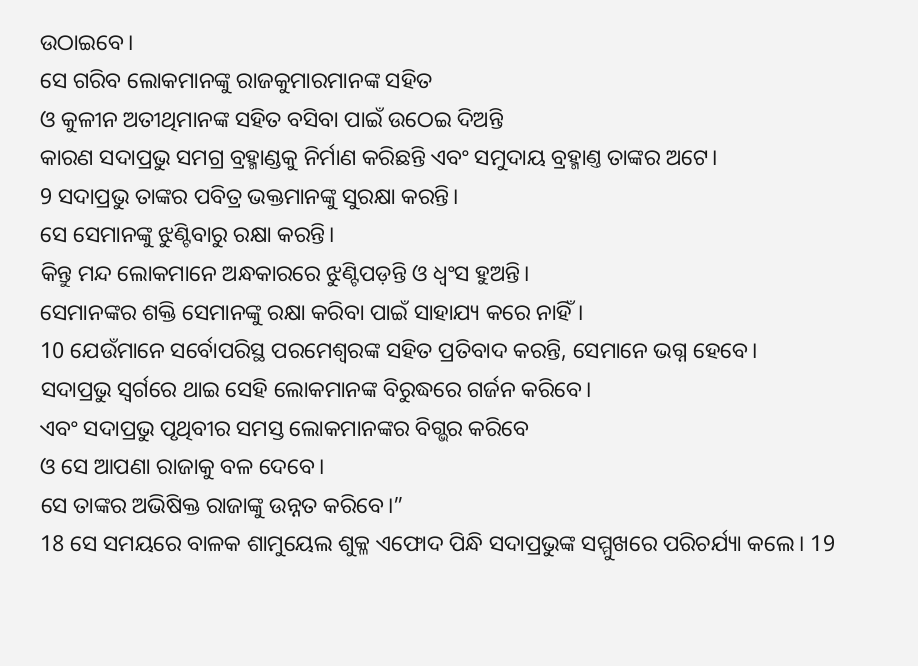ଉଠାଇବେ।
ସେ ଗରିବ ଲୋକମାନଙ୍କୁ ରାଜକୁମାରମାନଙ୍କ ସହିତ
ଓ କୁଳୀନ ଅତୀଥିମାନଙ୍କ ସହିତ ବସିବା ପାଇଁ ଉଠେଇ ଦିଅନ୍ତି
କାରଣ ସଦାପ୍ରଭୁ ସମଗ୍ର ବ୍ରହ୍ମାଣ୍ଡକୁ ନିର୍ମାଣ କରିଛନ୍ତି ଏବଂ ସମୁଦାୟ ବ୍ରହ୍ମାଣ୍ତ ତାଙ୍କର ଅଟେ।
9 ସଦାପ୍ରଭୁ ତାଙ୍କର ପବିତ୍ର ଭକ୍ତମାନଙ୍କୁ ସୁରକ୍ଷା କରନ୍ତି।
ସେ ସେମାନଙ୍କୁ ଝୁଣ୍ଟିବାରୁ ରକ୍ଷା କରନ୍ତି।
କିନ୍ତୁ ମନ୍ଦ ଲୋକମାନେ ଅନ୍ଧକାରରେ ଝୁଣ୍ଟିପଡ଼ନ୍ତି ଓ ଧ୍ୱଂସ ହୁଅନ୍ତି।
ସେମାନଙ୍କର ଶକ୍ତି ସେମାନଙ୍କୁ ରକ୍ଷା କରିବା ପାଇଁ ସାହାଯ୍ୟ କରେ ନାହିଁ।
10 ଯେଉଁମାନେ ସର୍ବୋପରିସ୍ଥ ପରମେଶ୍ୱରଙ୍କ ସହିତ ପ୍ରତିବାଦ କରନ୍ତି, ସେମାନେ ଭଗ୍ନ ହେବେ।
ସଦାପ୍ରଭୁ ସ୍ୱର୍ଗରେ ଥାଇ ସେହି ଲୋକମାନଙ୍କ ବିରୁଦ୍ଧରେ ଗର୍ଜନ କରିବେ।
ଏବଂ ସଦାପ୍ରଭୁ ପୃଥିବୀର ସମସ୍ତ ଲୋକମାନଙ୍କର ବିଗ୍ଭର କରିବେ
ଓ ସେ ଆପଣା ରାଜାକୁ ବଳ ଦେବେ।
ସେ ତାଙ୍କର ଅଭିଷିକ୍ତ ରାଜାଙ୍କୁ ଉନ୍ନତ କରିବେ।”
18 ସେ ସମୟରେ ବାଳକ ଶାମୁୟେଲ ଶୁକ୍ଳ ଏଫୋଦ ପିନ୍ଧି ସଦାପ୍ରଭୁଙ୍କ ସମ୍ମୁଖରେ ପରିଚର୍ଯ୍ୟା କଲେ। 19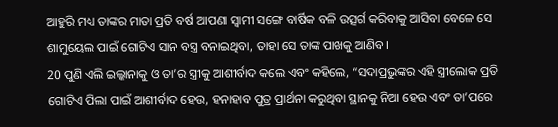ଆହୁରି ମଧ୍ୟ ତାଙ୍କର ମାତା ପ୍ରତି ବର୍ଷ ଆପଣା ସ୍ୱାମୀ ସଙ୍ଗେ ବାର୍ଷିକ ବଳି ଉତ୍ସର୍ଗ କରିବାକୁ ଆସିବା ବେଳେ ସେ ଶାମୁୟେଲ ପାଇଁ ଗୋଟିଏ ସାନ ବସ୍ତ୍ର ବନାଇଥିବା, ତାହା ସେ ତାଙ୍କ ପାଖକୁ ଆଣିବ।
20 ପୁଣି ଏଲି ଇଲ୍କାନାକୁ ଓ ତା’ର ସ୍ତ୍ରୀକୁ ଆଶୀର୍ବାଦ କଲେ ଏବଂ କହିଲେ, “ସଦାପ୍ରଭୁଙ୍କର ଏହି ସ୍ତ୍ରୀଲୋକ ପ୍ରତି ଗୋଟିଏ ପିଲା ପାଇଁ ଆଶୀର୍ବାଦ ହେଉ, ହନାହାବ ପୁତ୍ର ପ୍ରାର୍ଥନା କରୁଥିବା ସ୍ଥାନକୁ ନିଆ ହେଉ ଏବଂ ତା’ପରେ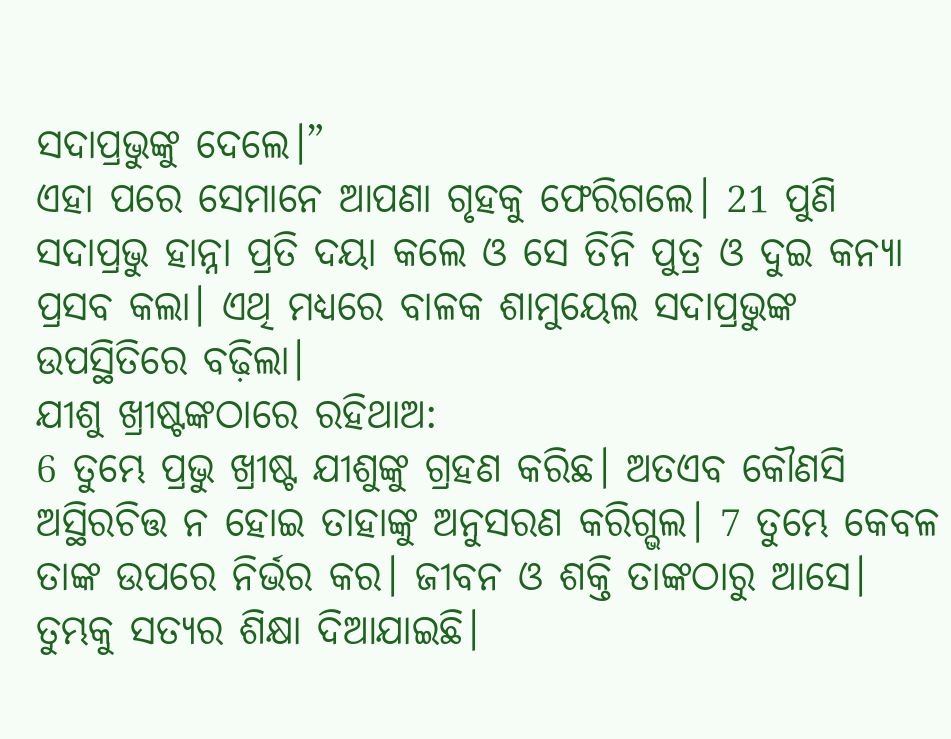ସଦାପ୍ରଭୁଙ୍କୁ ଦେଲେ।”
ଏହା ପରେ ସେମାନେ ଆପଣା ଗୃହକୁ ଫେରିଗଲେ। 21 ପୁଣି ସଦାପ୍ରଭୁ ହାନ୍ନା ପ୍ରତି ଦୟା କଲେ ଓ ସେ ତିନି ପୁତ୍ର ଓ ଦୁଇ କନ୍ୟା ପ୍ରସବ କଲା। ଏଥି ମଧ୍ୟରେ ବାଳକ ଶାମୁୟେଲ ସଦାପ୍ରଭୁଙ୍କ ଉପସ୍ଥିତିରେ ବଢ଼ିଲା।
ଯୀଶୁ ଖ୍ରୀଷ୍ଟଙ୍କଠାରେ ରହିଥାଅ:
6 ତୁମ୍ଭେ ପ୍ରଭୁ ଖ୍ରୀଷ୍ଟ ଯୀଶୁଙ୍କୁ ଗ୍ରହଣ କରିଛ। ଅତଏବ କୌଣସି ଅସ୍ଥିରଚିତ୍ତ ନ ହୋଇ ତାହାଙ୍କୁ ଅନୁସରଣ କରିଗ୍ଭଲ। 7 ତୁମ୍ଭେ କେବଳ ତାଙ୍କ ଉପରେ ନିର୍ଭର କର। ଜୀବନ ଓ ଶକ୍ତି ତାଙ୍କଠାରୁ ଆସେ। ତୁମ୍ଭକୁ ସତ୍ୟର ଶିକ୍ଷା ଦିଆଯାଇଛି।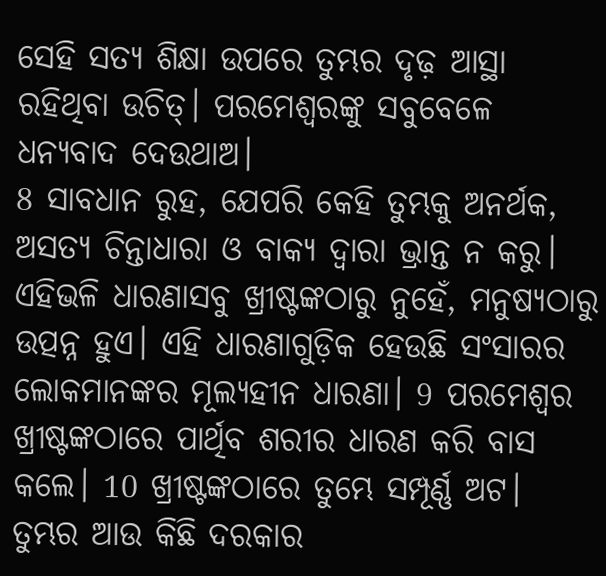ସେହି ସତ୍ୟ ଶିକ୍ଷା ଉପରେ ତୁମ୍ଭର ଦୃଢ଼ ଆସ୍ଥା ରହିଥିବା ଉଚିତ୍। ପରମେଶ୍ୱରଙ୍କୁ ସବୁବେଳେ ଧନ୍ୟବାଦ ଦେଉଥାଅ।
8 ସାବଧାନ ରୁହ, ଯେପରି କେହି ତୁମ୍ଭକୁ ଅନର୍ଥକ, ଅସତ୍ୟ ଚିନ୍ତାଧାରା ଓ ବାକ୍ୟ ଦ୍ୱାରା ଭ୍ରାନ୍ତ ନ କରୁ। ଏହିଭଳି ଧାରଣାସବୁ ଖ୍ରୀଷ୍ଟଙ୍କଠାରୁ ନୁହେଁ, ମନୁଷ୍ୟଠାରୁ ଉତ୍ପନ୍ନ ହୁଏ। ଏହି ଧାରଣାଗୁଡ଼ିକ ହେଉଛି ସଂସାରର ଲୋକମାନଙ୍କର ମୂଲ୍ୟହୀନ ଧାରଣା। 9 ପରମେଶ୍ୱର ଖ୍ରୀଷ୍ଟଙ୍କଠାରେ ପାର୍ଥିବ ଶରୀର ଧାରଣ କରି ବାସ କଲେ। 10 ଖ୍ରୀଷ୍ଟଙ୍କଠାରେ ତୁମ୍ଭେ ସମ୍ପୂର୍ଣ୍ଣ ଅଟ। ତୁମ୍ଭର ଆଉ କିଛି ଦରକାର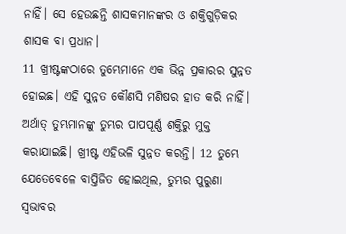ନାହିଁ। ସେ ହେଉଛନ୍ତି ଶାସକମାନଙ୍କର ଓ ଶକ୍ତିଗୁଡ଼ିକର ଶାସକ ବା ପ୍ରଧାନ।
11 ଖ୍ରୀଷ୍ଟଙ୍କଠାରେ ତୁମ୍ଭେମାନେ ଏକ ଭିନ୍ନ ପ୍ରକାରର ସୁନ୍ନତ ହୋଇଛ। ଏହି ସୁନ୍ନତ କୌଣସି ମଣିଷର ହାତ କରି ନାହିଁ। ଅର୍ଥାତ୍ ତୁମ୍ଭମାନଙ୍କୁ ତୁମ୍ଭର ପାପପୂର୍ଣ୍ଣ ଶକ୍ତିରୁ ମୁକ୍ତ କରାଯାଇଛି। ଖ୍ରୀଷ୍ଟ ଏହିଭଳି ସୁନ୍ନତ କରନ୍ତି। 12 ତୁମ୍ଭେ ଯେତେବେଳେ ବାପ୍ତିଜିତ ହୋଇଥିଲ, ତୁମ୍ଭର ପୁରୁଣା ସ୍ୱଭାବର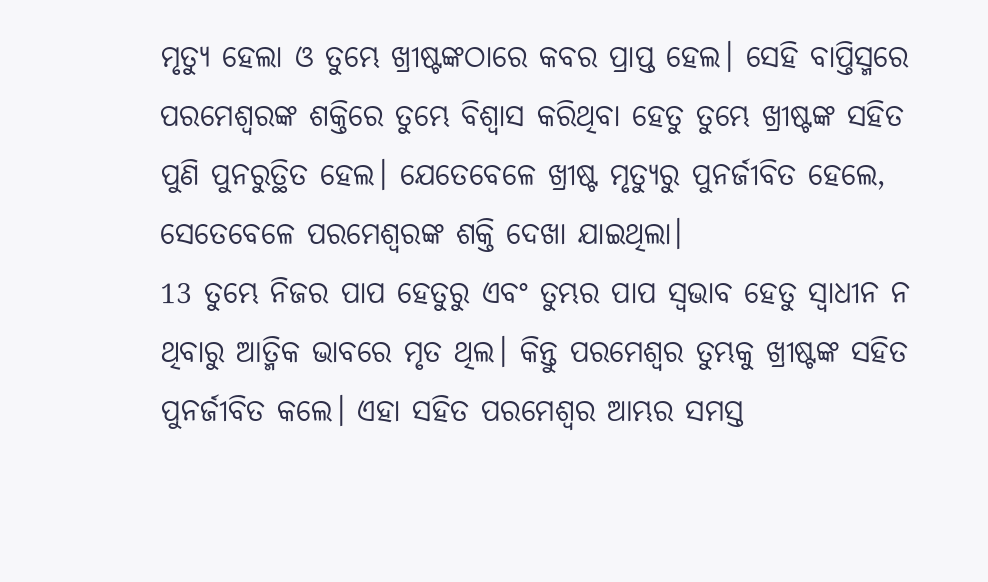ମୃତ୍ୟୁ ହେଲା ଓ ତୁମ୍ଭେ ଖ୍ରୀଷ୍ଟଙ୍କଠାରେ କବର ପ୍ରାପ୍ତ ହେଲ। ସେହି ବାପ୍ତିସ୍ମରେ ପରମେଶ୍ୱରଙ୍କ ଶକ୍ତିରେ ତୁମ୍ଭେ ବିଶ୍ୱାସ କରିଥିବା ହେତୁ ତୁମ୍ଭେ ଖ୍ରୀଷ୍ଟଙ୍କ ସହିତ ପୁଣି ପୁନରୁତ୍ଥିତ ହେଲ। ଯେତେବେଳେ ଖ୍ରୀଷ୍ଟ ମୃତ୍ୟୁରୁ ପୁନର୍ଜୀବିତ ହେଲେ, ସେତେବେଳେ ପରମେଶ୍ୱରଙ୍କ ଶକ୍ତି ଦେଖା ଯାଇଥିଲା।
13 ତୁମ୍ଭେ ନିଜର ପାପ ହେତୁରୁ ଏବଂ ତୁମ୍ଭର ପାପ ସ୍ୱଭାବ ହେତୁ ସ୍ୱାଧୀନ ନ ଥିବାରୁ ଆତ୍ମିକ ଭାବରେ ମୃତ ଥିଲ। କିନ୍ତୁ ପରମେଶ୍ୱର ତୁମ୍ଭକୁ ଖ୍ରୀଷ୍ଟଙ୍କ ସହିତ ପୁନର୍ଜୀବିତ କଲେ। ଏହା ସହିତ ପରମେଶ୍ୱର ଆମ୍ଭର ସମସ୍ତ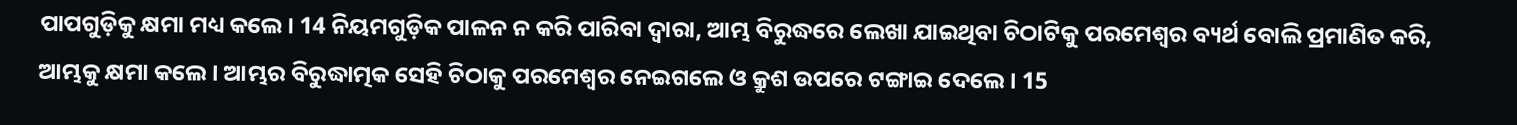ପାପଗୁଡ଼ିକୁ କ୍ଷମା ମଧ୍ୟ କଲେ। 14 ନିୟମଗୁଡ଼ିକ ପାଳନ ନ କରି ପାରିବା ଦ୍ୱାରା, ଆମ୍ଭ ବିରୁଦ୍ଧରେ ଲେଖା ଯାଇଥିବା ଚିଠାଟିକୁ ପରମେଶ୍ୱର ବ୍ୟର୍ଥ ବୋଲି ପ୍ରମାଣିତ କରି, ଆମ୍ଭକୁ କ୍ଷମା କଲେ। ଆମ୍ଭର ବିରୁଦ୍ଧାତ୍ମକ ସେହି ଚିଠାକୁ ପରମେଶ୍ୱର ନେଇଗଲେ ଓ କ୍ରୁଶ ଉପରେ ଟଙ୍ଗାଇ ଦେଲେ। 15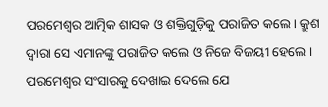ପରମେଶ୍ୱର ଆତ୍ମିକ ଶାସକ ଓ ଶକ୍ତିଗୁଡ଼ିକୁ ପରାଜିତ କଲେ। କ୍ରୁଶ ଦ୍ୱାରା ସେ ଏମାନଙ୍କୁ ପରାଜିତ କଲେ ଓ ନିଜେ ବିଜୟୀ ହେଲେ। ପରମେଶ୍ୱର ସଂସାରକୁ ଦେଖାଇ ଦେଲେ ଯେ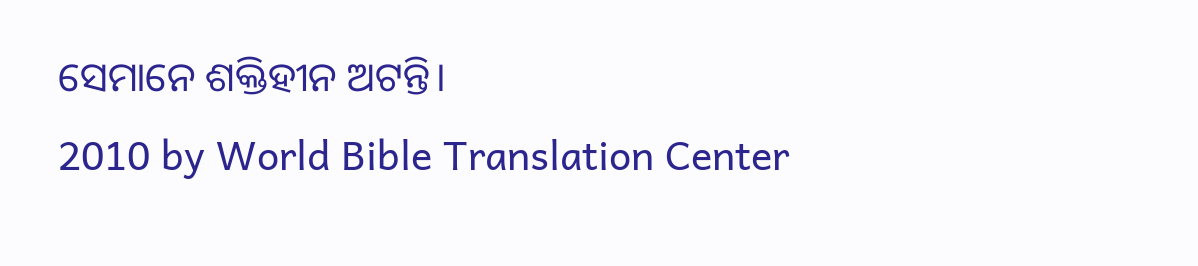ସେମାନେ ଶକ୍ତିହୀନ ଅଟନ୍ତି।
2010 by World Bible Translation Center